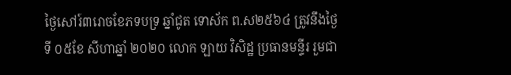ថ្ងៃសៅរ៍៣រោចខែភទបទ្រ ឆ្នាំជូត ទោស័ក ព.ស២៥៦៤ ត្រូវនឹងថ្ងៃទី ០៥ខែ សីហាឆ្នាំ ២០២០ លោក ឡាយ វិសិដ្ឋ ប្រធានមន្ទីរ រួមជា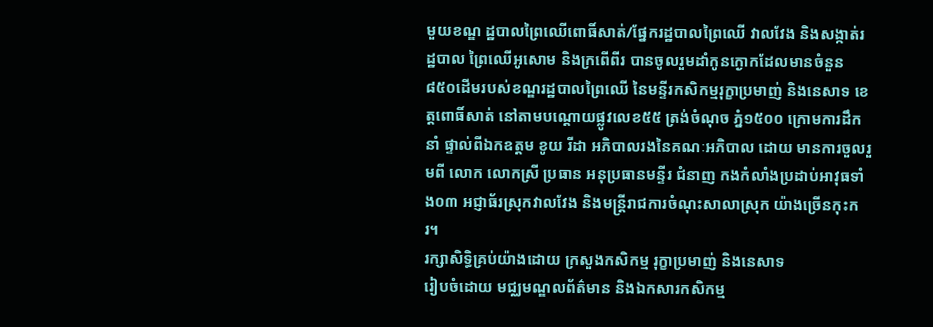មួយខណ្ឌ ដ្ឋបាលព្រៃឈើពោធិ៍សាត់/ផ្នែករដ្ឋបាលព្រៃឈើ វាលវែង និងសង្កាត់រដ្ឋបាល ព្រៃឈើអូសោម និងក្រពើពីរ បានចូលរួមដាំកូនក្ងោកដែលមានចំនួន៨៥០ដើមរបស់ខណ្ឌរដ្ឋបាលព្រៃឈើ នៃមន្ទីរកសិកម្មរុក្ខាប្រមាញ់ និងនេសាទ ខេត្តពោធិ៍សាត់ នៅតាមបណ្តោយផ្លូវលេខ៥៥ ត្រង់ចំណុច ភ្នំ១៥០០ ក្រោមការដឹកនាំ ផ្ទាល់ពីឯកឧត្តម ខូយ រីដា អភិបាលរងនៃគណៈអភិបាល ដោយ មានការចួលរួមពី លោក លោកស្រី ប្រធាន អនុប្រធានមន្ទីរ ជំនាញ កងកំលាំងប្រដាប់អាវុធទាំង០៣ អជ្ញាធ័រស្រុកវាលវែង និងមន្រ្តីរាជការចំណុះសាលាស្រុក យ៉ាងច្រើនកុះករ។
រក្សាសិទិ្ធគ្រប់យ៉ាងដោយ ក្រសួងកសិកម្ម រុក្ខាប្រមាញ់ និងនេសាទ
រៀបចំដោយ មជ្ឈមណ្ឌលព័ត៌មាន និងឯកសារកសិកម្ម